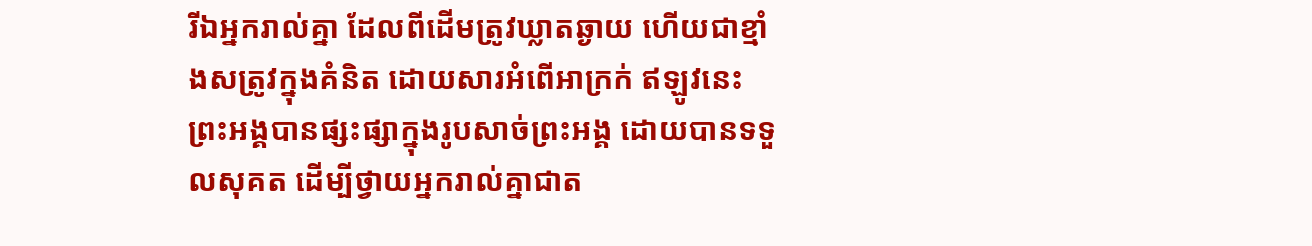រីឯអ្នករាល់គ្នា ដែលពីដើមត្រូវឃ្លាតឆ្ងាយ ហើយជាខ្មាំងសត្រូវក្នុងគំនិត ដោយសារអំពើអាក្រក់ ឥឡូវនេះ ព្រះអង្គបានផ្សះផ្សាក្នុងរូបសាច់ព្រះអង្គ ដោយបានទទួលសុគត ដើម្បីថ្វាយអ្នករាល់គ្នាជាត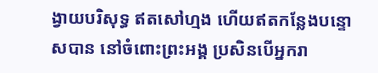ង្វាយបរិសុទ្ធ ឥតសៅហ្មង ហើយឥតកន្លែងបន្ទោសបាន នៅចំពោះព្រះអង្គ ប្រសិនបើអ្នករា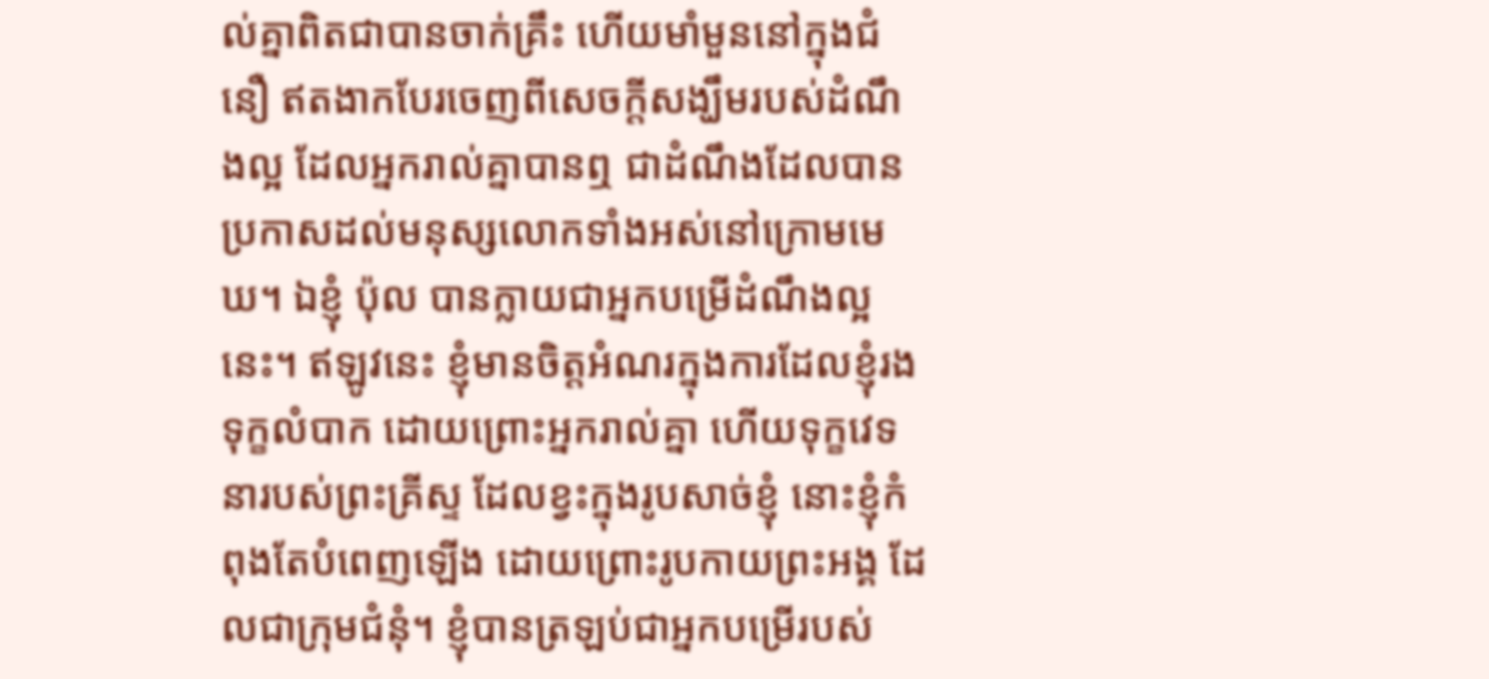ល់គ្នាពិតជាបានចាក់គ្រឹះ ហើយមាំមួននៅក្នុងជំនឿ ឥតងាកបែរចេញពីសេចក្តីសង្ឃឹមរបស់ដំណឹងល្អ ដែលអ្នករាល់គ្នាបានឮ ជាដំណឹងដែលបានប្រកាសដល់មនុស្សលោកទាំងអស់នៅក្រោមមេឃ។ ឯខ្ញុំ ប៉ុល បានក្លាយជាអ្នកបម្រើដំណឹងល្អនេះ។ ឥឡូវនេះ ខ្ញុំមានចិត្តអំណរក្នុងការដែលខ្ញុំរងទុក្ខលំបាក ដោយព្រោះអ្នករាល់គ្នា ហើយទុក្ខវេទនារបស់ព្រះគ្រីស្ទ ដែលខ្វះក្នុងរូបសាច់ខ្ញុំ នោះខ្ញុំកំពុងតែបំពេញឡើង ដោយព្រោះរូបកាយព្រះអង្គ ដែលជាក្រុមជំនុំ។ ខ្ញុំបានត្រឡប់ជាអ្នកបម្រើរបស់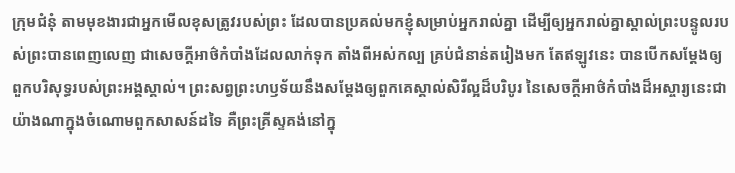ក្រុមជំនុំ តាមមុខងារជាអ្នកមើលខុសត្រូវរបស់ព្រះ ដែលបានប្រគល់មកខ្ញុំសម្រាប់អ្នករាល់គ្នា ដើម្បីឲ្យអ្នករាល់គ្នាស្គាល់ព្រះបន្ទូលរបស់ព្រះបានពេញលេញ ជាសេចក្តីអាថ៌កំបាំងដែលលាក់ទុក តាំងពីអស់កល្ប គ្រប់ជំនាន់តរៀងមក តែឥឡូវនេះ បានបើកសម្ដែងឲ្យពួកបរិសុទ្ធរបស់ព្រះអង្គស្គាល់។ ព្រះសព្វព្រះហឫទ័យនឹងសម្ដែងឲ្យពួកគេស្គាល់សិរីល្អដ៏បរិបូរ នៃសេចក្តីអាថ៌កំបាំងដ៏អស្ចារ្យនេះជាយ៉ាងណាក្នុងចំណោមពួកសាសន៍ដទៃ គឺព្រះគ្រីស្ទគង់នៅក្នុ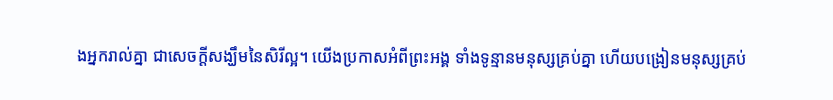ងអ្នករាល់គ្នា ជាសេចក្ដីសង្ឃឹមនៃសិរីល្អ។ យើងប្រកាសអំពីព្រះអង្គ ទាំងទូន្មានមនុស្សគ្រប់គ្នា ហើយបង្រៀនមនុស្សគ្រប់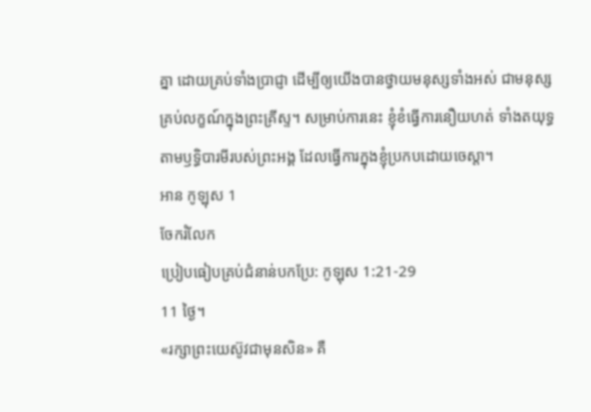គ្នា ដោយគ្រប់ទាំងប្រាជ្ញា ដើម្បីឲ្យយើងបានថ្វាយមនុស្សទាំងអស់ ជាមនុស្សគ្រប់លក្ខណ៍ក្នុងព្រះគ្រីស្ទ។ សម្រាប់ការនេះ ខ្ញុំខំធ្វើការនឿយហត់ ទាំងតយុទ្ធតាមឫទ្ធិបារមីរបស់ព្រះអង្គ ដែលធ្វើការក្នុងខ្ញុំប្រកបដោយចេស្ដា។
អាន កូឡុស 1
ចែករំលែក
ប្រៀបធៀបគ្រប់ជំនាន់បកប្រែ: កូឡុស 1:21-29
11 ថ្ងៃ។
«រក្សាព្រះយេស៊ូវជាមុនសិន» គឺ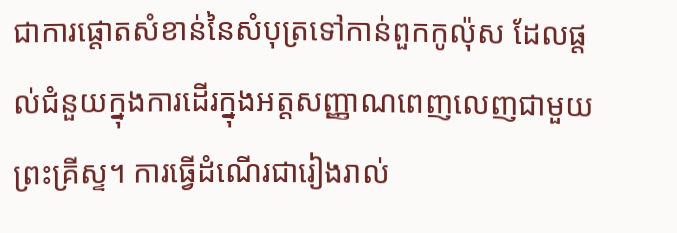ជាការផ្តោតសំខាន់នៃសំបុត្រទៅកាន់ពួកកូល៉ុស ដែលផ្តល់ជំនួយក្នុងការដើរក្នុងអត្តសញ្ញាណពេញលេញជាមួយព្រះគ្រីស្ទ។ ការធ្វើដំណើរជារៀងរាល់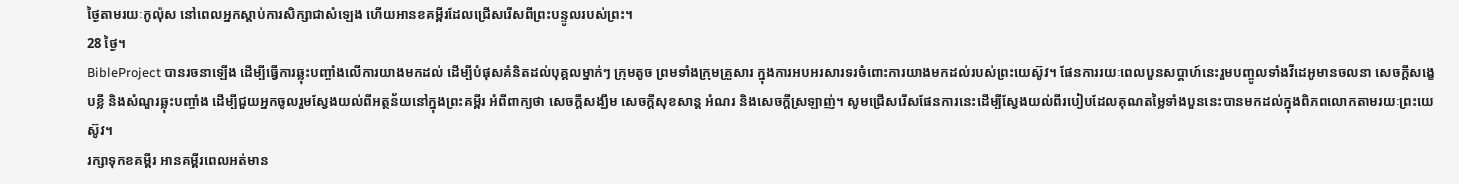ថ្ងៃតាមរយៈកូល៉ុស នៅពេលអ្នកស្តាប់ការសិក្សាជាសំឡេង ហើយអានខគម្ពីរដែលជ្រើសរើសពីព្រះបន្ទូលរបស់ព្រះ។
28 ថ្ងៃ។
BibleProject បានរចនាឡើង ដើម្បីធ្វើការឆ្លុះបញ្ចាំងលើការយាងមកដល់ ដើម្បីបំផុសគំនិតដល់បុគ្គលម្នាក់ៗ ក្រុមតូច ព្រមទាំងក្រុមគ្រួសារ ក្នុងការអបអរសារទរចំពោះការយាងមកដល់របស់ព្រះយេស៊ូវ។ ផែនការរយៈពេលបួនសប្តាហ៍នេះរួមបញ្ចូលទាំងវីដេអូមានចលនា សេចក្តីសង្ខេបខ្លី និងសំណួរឆ្លុះបញ្ចាំង ដើម្បីជួយអ្នកចូលរួមស្វែងយល់ពីអត្ថន័យនៅក្នុងព្រះគម្ពីរ អំពីពាក្យថា សេចក្តីសង្ឃឹម សេចក្តីសុខសាន្ត អំណរ និងសេចក្តីស្រឡាញ់។ សូមជ្រើសរើសផែនការនេះដើម្បីស្វែងយល់ពីរបៀបដែលគុណតម្លៃទាំងបួននេះបានមកដល់ក្នុងពិភពលោកតាមរយៈព្រះយេស៊ូវ។
រក្សាទុកខគម្ពីរ អានគម្ពីរពេលអត់មាន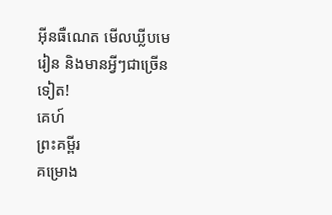អ៊ីនធឺណេត មើលឃ្លីបមេរៀន និងមានអ្វីៗជាច្រើនទៀត!
គេហ៍
ព្រះគម្ពីរ
គម្រោង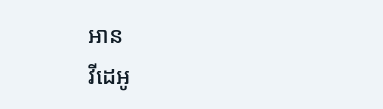អាន
វីដេអូ